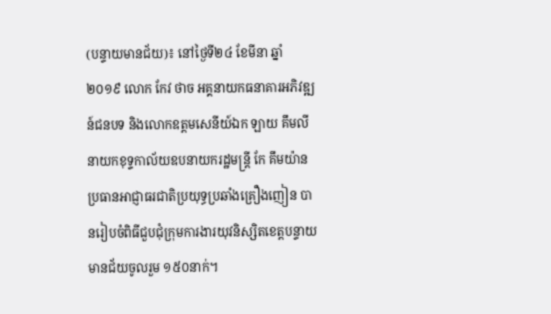(បន្ទាយមានជ័យ)៖ នៅថ្ងៃទី២៤ ខែមីនា ឆ្នាំ២០១៩ លោក កែវ ថាច អគ្គនាយកធនាគារអភិវឌ្ឍន៍ជនបទ និងលោកឧត្ដមសេនីយ៍ឯក ឡាយ គឹមលី នាយកខុទ្ទកាល័យឧបនាយករដ្ឋមន្ត្រី កែ គឹមយ៉ាន ប្រធានអាជ្ញាធរជាតិប្រយុទ្ធប្រឆាំងគ្រឿងញៀន បានរៀបចំពិធីជួបជុំក្រុមការងារយុវនិស្សិតខេត្តបន្ទាយមានជ័យចូលរួម ១៥០នាក់។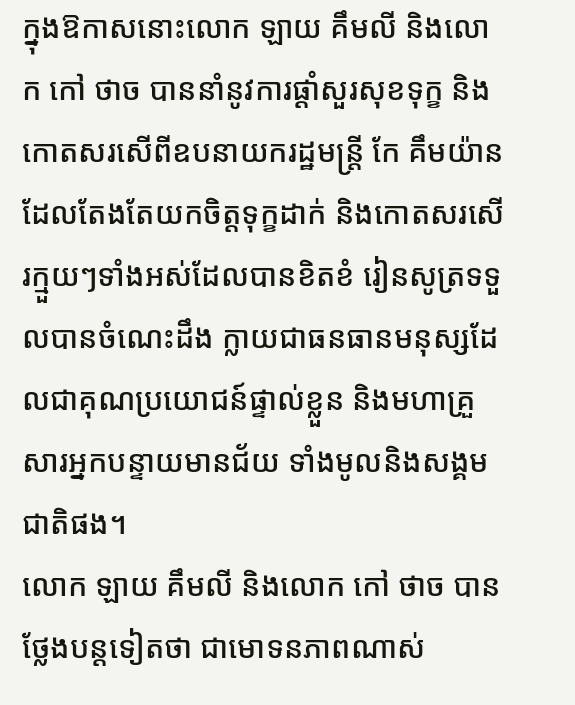ក្នុងឱកាសនោះលោក ឡាយ គឹមលី និងលោក កៅ ថាច បាននាំនូវការផ្ដាំសួរសុខទុក្ខ និងកោតសរសើពីឧបនាយករដ្ឋមន្ត្រី កែ គឹមយ៉ាន ដែលតែងតែយកចិត្តទុក្ខដាក់ និងកោតសរសើរក្មួយៗទាំងអស់ដែលបានខិតខំ រៀនសូត្រទទួលបានចំណេះដឹង ក្លាយជាធនធានមនុស្សដែលជាគុណប្រយោជន៍ផ្ទាល់ខ្លួន និងមហាគ្រួសារអ្នកបន្ទាយមានជ័យ ទាំងមូលនិងសង្គមជាតិផង។
លោក ឡាយ គឹមលី និងលោក កៅ ថាច បានថ្លែងបន្តទៀតថា ជាមោទនភាពណាស់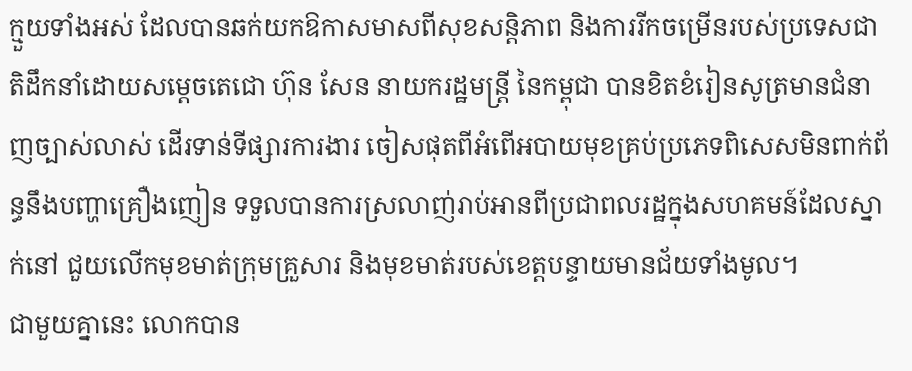ក្មួយទាំងអស់ ដែលបានឆក់យកឱកាសមាសពីសុខសន្តិភាព និងការរីកចម្រើនរបស់ប្រទេសជាតិដឹកនាំដោយសម្តេចតេជោ ហ៊ុន សែន នាយករដ្ឋមន្ត្រី នៃកម្ពុជា បានខិតខំរៀនសូត្រមានជំនាញច្បាស់លាស់ ដើរទាន់ទីផ្សារការងារ ចៀសផុតពីអំពើអបាយមុខគ្រប់ប្រភេទពិសេសមិនពាក់ព័ន្ធនឹងបញ្ហាគ្រឿងញៀន ទទួលបានការស្រលាញ់រាប់អានពីប្រជាពលរដ្ឋក្នុងសហគមន៍ដែលស្នាក់នៅ ជួយលើកមុខមាត់ក្រុមគ្រួសារ និងមុខមាត់របស់ខេត្តបន្ទាយមានជ័យទាំងមូល។
ជាមួយគ្នានេះ លោកបាន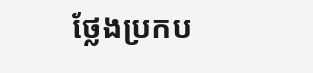ថ្លែងប្រកប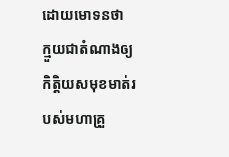ដោយមោទនថា ក្មួយជាតំណាងឲ្យកិត្តិយសមុខមាត់របស់មហាគ្រួ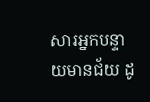សារអ្នកបន្ទាយមានជ័យ ដូ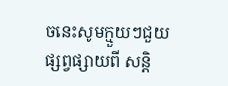ចនេះសូមក្មួយៗជួយផ្សព្វផ្សាយពី សន្តិ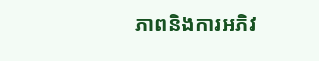ភាពនិងការអភិវ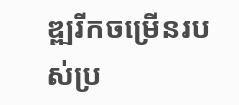ឌ្ឍរីកចម្រើនរបស់ប្រ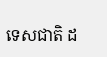ទេសជាតិ ដ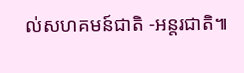ល់សហគមន៍ជាតិ -អន្តរជាតិ៕